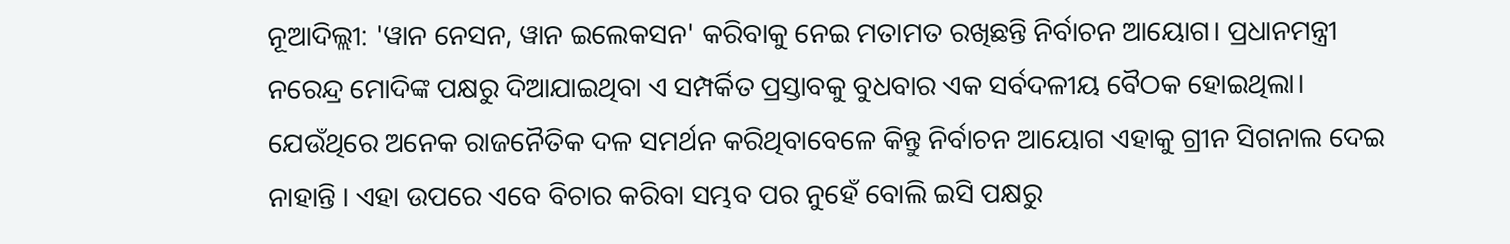ନୂଆଦିଲ୍ଲୀ: 'ୱାନ ନେସନ, ୱାନ ଇଲେକସନ' କରିବାକୁ ନେଇ ମତାମତ ରଖିଛନ୍ତି ନିର୍ବାଚନ ଆୟୋଗ। ପ୍ରଧାନମନ୍ତ୍ରୀ ନରେନ୍ଦ୍ର ମୋଦିଙ୍କ ପକ୍ଷରୁ ଦିଆଯାଇଥିବା ଏ ସମ୍ପର୍କିତ ପ୍ରସ୍ତାବକୁ ବୁଧବାର ଏକ ସର୍ବଦଳୀୟ ବୈଠକ ହୋଇଥିଲା। ଯେଉଁଥିରେ ଅନେକ ରାଜନୈତିକ ଦଳ ସମର୍ଥନ କରିଥିବାବେଳେ କିନ୍ତୁ ନିର୍ବାଚନ ଆୟୋଗ ଏହାକୁ ଗ୍ରୀନ ସିଗନାଲ ଦେଇ ନାହାନ୍ତି । ଏହା ଉପରେ ଏବେ ବିଚାର କରିବା ସମ୍ଭବ ପର ନୁହେଁ ବୋଲି ଇସି ପକ୍ଷରୁ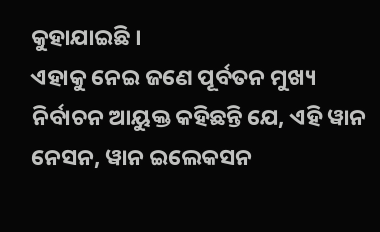କୁହାଯାଇଛି ।
ଏହାକୁ ନେଇ ଜଣେ ପୂର୍ବତନ ମୁଖ୍ୟ ନିର୍ବାଚନ ଆୟୁକ୍ତ କହିଛନ୍ତି ଯେ, ଏହି ୱାନ ନେସନ, ୱାନ ଇଲେକସନ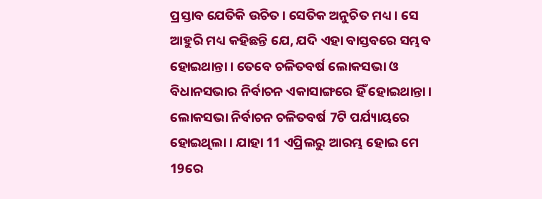ପ୍ରସ୍ତାବ ଯେତିକି ଉଚିତ। ସେତିକ ଅନୁଚିତ ମଧ୍ୟ । ସେ ଆହୁରି ମଧ୍ୟ କହିଛନ୍ତି ଯେ, ଯଦି ଏହା ବାସ୍ତବରେ ସମ୍ଭବ ହୋଇଥାନ୍ତା । ତେବେ ଚଳିତବର୍ଷ ଲୋକସଭା ଓ ବିଧାନସଭାର ନିର୍ବାଚନ ଏକାସାଙ୍ଗରେ ହିଁ ହୋଇଥାନ୍ତା ।
ଲୋକସଭା ନିର୍ବାଚନ ଚଳିତବର୍ଷ 7ଟି ପର୍ଯ୍ୟାୟରେ ହୋଇଥିଲା । ଯାହା 11 ଏପ୍ରିଲରୁ ଆରମ୍ଭ ହୋଇ ମେ 19ରେ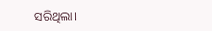ସରିଥିଲା।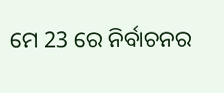ମେ 23 ରେ ନିର୍ବାଚନର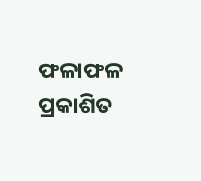ଫଳାଫଳ ପ୍ରକାଶିତ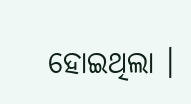ହୋଇଥିଲା ।